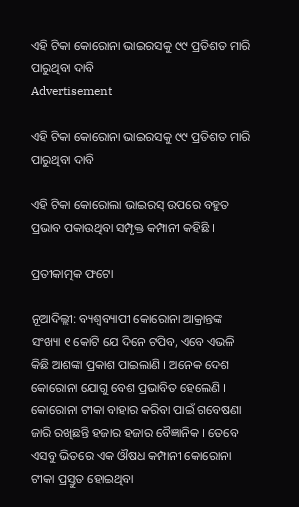ଏହି ଟିକା କୋରୋନା ଭାଇରସକୁ ୯୯ ପ୍ରତିଶତ ମାରି ପାରୁଥିବା ଦାବି
Advertisement

ଏହି ଟିକା କୋରୋନା ଭାଇରସକୁ ୯୯ ପ୍ରତିଶତ ମାରି ପାରୁଥିବା ଦାବି

ଏହି ଟିକା କୋରୋଲା ଭାଇରସ୍ ଉପରେ ବହୁତ ପ୍ରଭାବ ପକାଉଥିବା ସମ୍ପୃକ୍ତ କମ୍ପାନୀ କହିଛି ।

ପ୍ରତୀକାତ୍ମକ ଫଟୋ

ନୂଆଦିଲ୍ଲୀ: ବ୍ୟଶ୍ୱବ୍ୟାପୀ କୋରୋନା ଆକ୍ରାନ୍ତଙ୍କ ସଂଖ୍ୟା ୧ କୋଟି ଯେ ଦିନେ ଟପିବ, ଏବେ ଏଭଳି କିଛି ଆଶଙ୍କା ପ୍ରକାଶ ପାଇଲାଣି । ଅନେକ ଦେଶ କୋରୋନା ଯୋଗୁ ବେଶ ପ୍ରଭାବିତ ହେଲେଣି । କୋରୋନା ଟୀକା ବାହାର କରିବା ପାଇଁ ଗବେଷଣା ଜାରି ରଖିଛନ୍ତି ହଜାର ହଜାର ବୈଜ୍ଞାନିକ । ତେବେ ଏସବୁ ଭିତରେ ଏକ ଔଷଧ କମ୍ପାନୀ କୋରୋନା ଟୀକା ପ୍ରସ୍ତୁତ ହୋଇଥିବା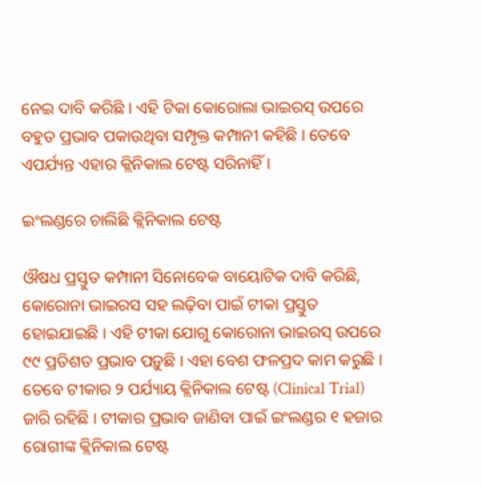ନେଇ ଦାବି କରିଛି । ଏହି ଟିକା କୋରୋଲା ଭାଇରସ୍ ଉପରେ ବହୁତ ପ୍ରଭାବ ପକାଉଥିବା ସମ୍ପୃକ୍ତ କମ୍ପାନୀ କହିଛି । ତେବେ ଏପର୍ଯ୍ୟନ୍ତ ଏହାର କ୍ଲିନିକାଲ ଟେଷ୍ଟ ସରିନାହିଁ ।

ଇଂଲଣ୍ଡରେ ଚାଲିଛି କ୍ଲିନିକାଲ ଟେଷ୍ଟ

ଔଷଧ ପ୍ରସ୍ତୁତ କମ୍ପାନୀ ସିନୋବେକ ବାୟୋଟିକ ଦାବି କରିଛି, କୋରୋନା ଭାଇରସ ସହ ଲଢ଼ିବା ପାଇଁ ଟୀକା ପ୍ରସ୍ତୁତ ହୋଇଯାଇଛି । ଏହି ଟୀକା ଯୋଗୁ କୋରୋନା ଭାଇରସ୍ ଉପରେ ୯୯ ପ୍ରତିଶତ ପ୍ରଭାବ ପଡ଼ୁଛି । ଏହା ବେଶ ଫଳପ୍ରଦ କାମ କରୁଛି । ତେବେ ଟୀକାର ୨ ପର୍ଯ୍ୟାୟ କ୍ଲିନିକାଲ ଟେଷ୍ଟ (Clinical Trial) ଜାରି ରହିଛି । ଟୀକାର ପ୍ରଭାବ ଜାଣିବା ପାଇଁ ଇଂଲଣ୍ଡର ୧ ହଜାର ରୋଗୀଙ୍କ କ୍ଲିନିକାଲ ଟେଷ୍ଟ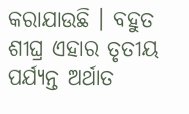କରାଯାଉଛି । ବହୁତ ଶୀଘ୍ର ଏହାର ତୃତୀୟ ପର୍ଯ୍ୟନ୍ତ ଅର୍ଥାତ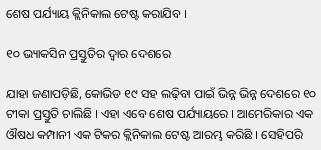ଶେଷ ପର୍ଯ୍ୟାୟ କ୍ଲିନିକାଲ ଟେଷ୍ଟ କରାଯିବ ।

୧୦ ଭ୍ୟାକସିନ ପ୍ରସ୍ତୁତିର ଦ୍ୱାର ଦେଶରେ

ଯାହା ଜଣାପଡ଼ିଛି, କୋଭିଡ ୧୯ ସହ ଲଢ଼ିବା ପାଇଁ ଭିନ୍ନ ଭିନ୍ନ ଦେଶରେ ୧୦ ଟୀକା ପ୍ରସ୍ତୁତି ଚାଲିଛି । ଏହା ଏବେ ଶେଷ ପର୍ଯ୍ୟାୟରେ । ଆମେରିକାର ଏକ ଔଷଧ କମ୍ପାନୀ ଏକ ଟିକର କ୍ଲିନିକାଲ ଟେଷ୍ଟ ଆରମ୍ଭ କରିଛି । ସେହିପରି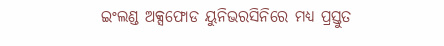ଇଂଲଣ୍ଡ ଅକ୍ସଫୋଡ ୟୁନିଭରସିନିରେ ମଧ୍ୟ ପ୍ରସ୍ତୁତ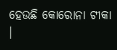ହେଉଛି କୋରୋନା ଟୀକା ।